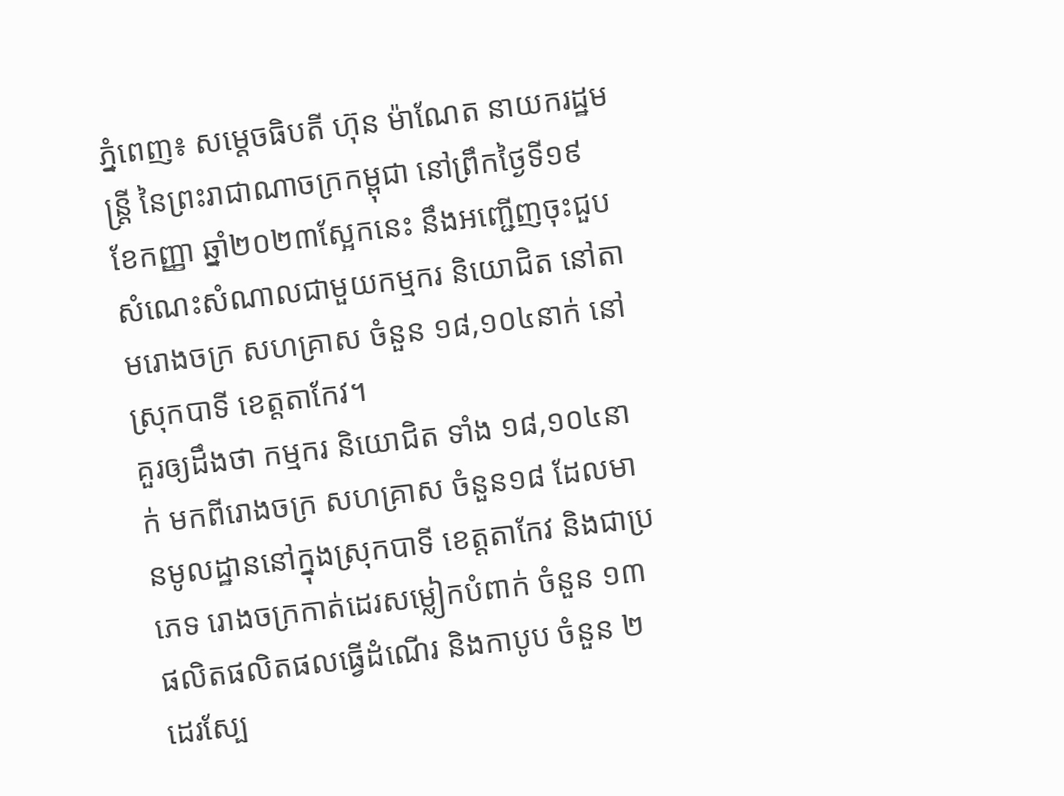ភ្នំពេញ៖ សម្តេចធិបតី ហ៊ុន ម៉ាណែត នាយករដ្ឋមន្ត្រី នៃព្រះរាជាណាចក្រកម្ពុជា នៅព្រឹកថ្ងៃទី១៩ ខែកញ្ញា ឆ្នាំ២០២៣ស្អែកនេះ នឹងអញ្ជើញចុះជួបសំណេះសំណាលជាមួយកម្មករ និយោជិត នៅតាមរោងចក្រ សហគ្រាស ចំនួន ១៨,១០៤នាក់ នៅស្រុកបាទី ខេត្តតាកែវ។
គួរឲ្យដឹងថា កម្មករ និយោជិត ទាំង ១៨,១០៤នាក់ មកពីរោងចក្រ សហគ្រាស ចំនួន១៨ ដែលមានមូលដ្ឋាននៅក្នុងស្រុកបាទី ខេត្តតាកែវ និងជាប្រភេទ រោងចក្រកាត់ដេរសម្លៀកបំពាក់ ចំនួន ១៣ ផលិតផលិតផលធ្វើដំណើរ និងកាបូប ចំនួន ២ ដេរស្បែ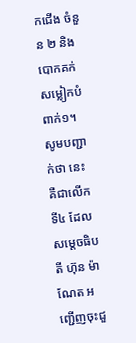កជើង ចំនួន ២ និងបោកគក់សម្លៀកបំពាក់១។
សូមបញ្ជាក់ថា នេះ គឺជាលើកទី៤ ដែលសម្តេចធិបតី ហ៊ុន ម៉ាណែត អញ្ជើញចុះជួ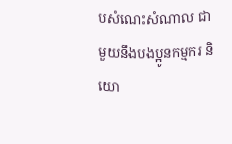បសំណេះសំណាល ជាមួយនឹងបងប្អូនកម្មករ និយោ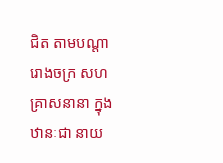ជិត តាមបណ្តារោងចក្រ សហគ្រាសនានា ក្នុងឋានៈជា នាយ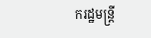ករដ្ឋមន្ត្រី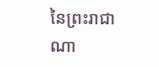នៃព្រះរាជាណា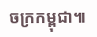ចក្រកម្ពុជា៕